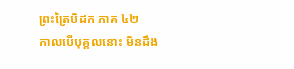ព្រះត្រៃបិដក ភាគ ៤២
កាលបើបុគ្គលនោះ មិនដឹង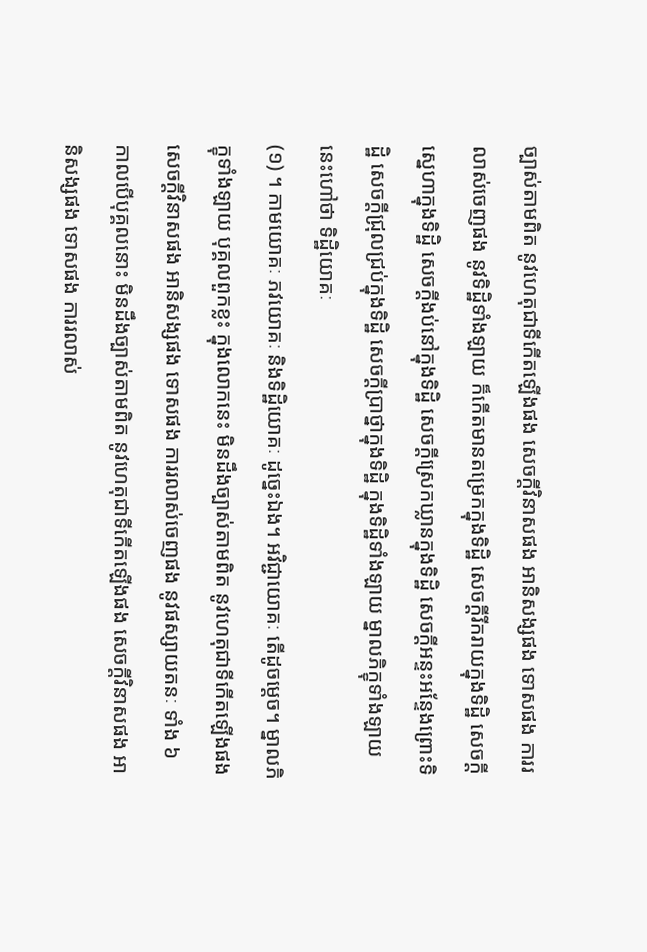ច្បាស់តាមពិត នូវហេតុជាទីកើតឡើងផង សេចក្តីវិនាសផង អានិសង្សផង ទោសផង ការរលាស់ចេញផង នូវទិដ្ឋិទាំងឡាយ ក៏កើតមានតម្រេកក្នុងទិដ្ឋិ សេចក្តីរីករាយក្នុងទិដ្ឋិ សេចក្តីស្នេហាក្នុងទិដ្ឋិ សេចក្តីងប់នៅក្នុងទិដ្ឋិ សេចក្តីស្រេកឃ្លានក្នុងទិដ្ឋិ សេចក្តីអន្ទះអន្ទែងព្រោះទិដ្ឋិ សេចក្តីជ្រុលជ្រប់ក្នុងទិដ្ឋិ សេចក្តីប្រាថ្នាក្នុងទិដ្ឋិ ក្នុងទិដ្ឋិទាំងឡាយ ម្នាលភិក្ខុទាំងឡាយ នេះហៅថា ទិដ្ឋិយោគៈ
(១) ។ កាមយោគៈ ភវយោគៈ និងទិដ្ឋិយោគៈ ដូច្នេះឯង។ អវិជ្ជាយោគៈ តើដូចម្តេច។ ម្នាលភិក្ខុទាំងឡាយ បុគ្គលពួកខ្លះ ក្នុងលោកនេះ មិនដឹងច្បាស់តាមពិត នូវហេតុជាទីកើតឡើងផង សេចក្តីវិនាសផង អានិសង្សផង ទោសផង ការរលាស់ចេញផង នូវផស្សាយតនៈ ទាំង ៦ កាលបើបុគ្គលនោះ មិនដឹងច្បាស់តាមពិត នូវហេតុជាទីកើតឡើងផង សេចក្តីវិនាសផង អានិសង្សផង ទោសផង ការរលាស់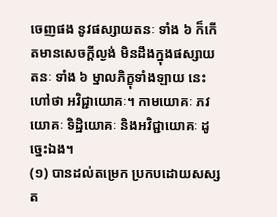ចេញផង នូវផស្សាយតនៈ ទាំង ៦ ក៏កើតមានសេចក្តីល្ងង់ មិនដឹងក្នុងផស្សាយតនៈ ទាំង ៦ ម្នាលភិក្ខុទាំងឡាយ នេះហៅថា អវិជ្ជាយោគៈ។ កាមយោគៈ ភវយោគៈ ទិដ្ឋិយោគៈ និងអវិជ្ជាយោគៈ ដូច្នេះឯង។
(១) បានដល់តម្រេក ប្រកបដោយសស្សត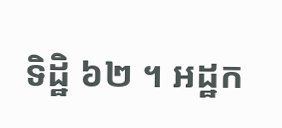ទិដ្ឋិ ៦២ ។ អដ្ឋក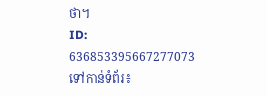ថា។
ID: 636853395667277073
ទៅកាន់ទំព័រ៖